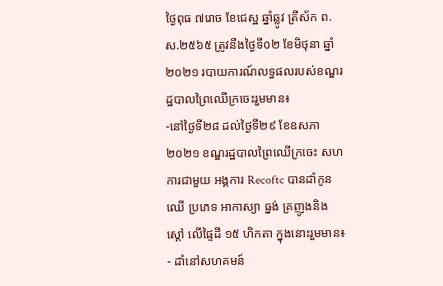ថ្ងៃពុធ ៧រោច ខែជេស្ឋ ឆ្នាំឆ្លូវ ត្រីស័ក ព.ស.២៥៦៥ ត្រូវនឹងថ្ងៃទី០២ ខែមិថុនា ឆ្នាំ២០២១ របាយការណ៍លទ្ធផលរបស់ខណ្ឌរដ្ឋបាលព្រៃឈើក្រចេះរួមមាន៖
-នៅថ្ងៃទី២៨ ដល់ថ្ងៃទី២៩ ខែឧសភា២០២១ ខណ្ឌរដ្ឋបាលព្រៃឈើក្រចេះ សហការជាមួយ អង្គការ Recoftc បានដាំកូនឈើ ប្រភេទ អាកាស្យា ធ្នង់ គ្រញូងនិង ស្តៅ លើផ្ទៃដី ១៥ ហិកតា ក្នុងនោះរួមមាន៖
- ដាំនៅសហគមន៍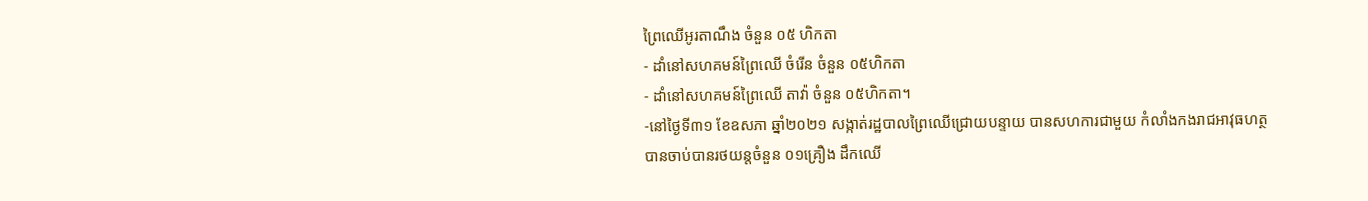ព្រៃឈើអូរតាណឹង ចំនួន ០៥ ហិកតា
- ដាំនៅសហគមន៍ព្រៃឈើ ចំរើន ចំនួន ០៥ហិកតា
- ដាំនៅសហគមន៍ព្រៃឈើ តាវ៉ា ចំនួន ០៥ហិកតា។
-នៅថ្ងៃទី៣១ ខែឧសភា ឆ្នាំ២០២១ សង្កាត់រដ្ឋបាលព្រៃឈើជ្រោយបន្ទាយ បានសហការជាមួយ កំលាំងកងរាជអាវុធហត្ថបានចាប់បានរថយន្តចំនួន ០១គ្រឿង ដឹកឈើ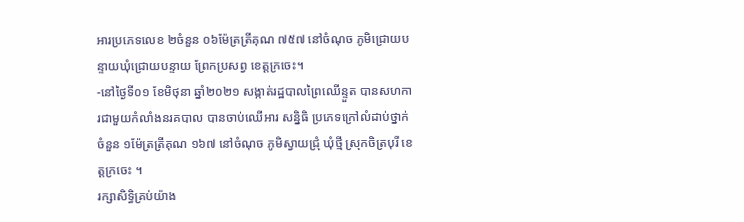អារប្រភេទលេខ ២ចំនួន ០៦ម៉ែត្រត្រីគុណ ៧៥៧ នៅចំណុច ភូមិជ្រោយបន្ទាយឃុំជ្រោយបន្ទាយ ព្រែកប្រសព្វ ខេត្តក្រចេះ។
-នៅថ្ងៃទី០១ ខែមិថុនា ឆ្នាំ២០២១ សង្កាត់រដ្ឋបាលព្រៃឈើន្ទួត បានសហការជាមួយកំលាំងនរគបាល បានចាប់ឈើអារ សន្និធិ ប្រភេទក្រៅលំដាប់ថ្នាក់ចំនួន ១ម៉ែត្រត្រីគុណ ១៦៧ នៅចំណុច ភូមិស្វាយជ្រុំ ឃុំថ្មី ស្រុកចិត្របុរី ខេត្តក្រចេះ ។
រក្សាសិទិ្ធគ្រប់យ៉ាង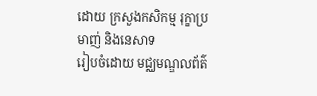ដោយ ក្រសួងកសិកម្ម រុក្ខាប្រមាញ់ និងនេសាទ
រៀបចំដោយ មជ្ឈមណ្ឌលព័ត៌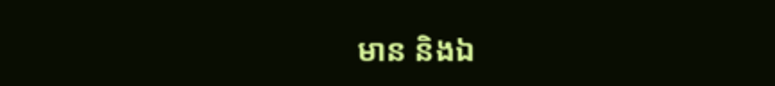មាន និងឯ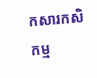កសារកសិកម្ម